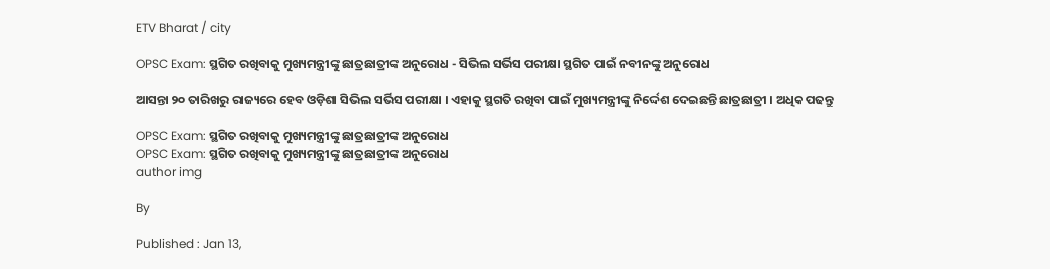ETV Bharat / city

OPSC Exam: ସ୍ଥଗିତ ରଖିବାକୁ ମୁଖ୍ୟମନ୍ତ୍ରୀଙ୍କୁ ଛାତ୍ରଛାତ୍ରୀଙ୍କ ଅନୁରୋଧ - ସିଭିଲ ସର୍ଭିସ ପରୀକ୍ଷା ସ୍ଥଗିତ ପାଇଁ ନବୀନଙ୍କୁ ଅନୁରୋଧ

ଆସନ୍ତା ୨୦ ତାରିଖରୁ ରାଜ୍ୟରେ ହେବ ଓଡ଼ିଶା ସିଭିଲ ସର୍ଭିସ ପରୀକ୍ଷା । ଏହାକୁ ସ୍ଥଗତି ରଖିବା ପାଇଁ ମୁଖ୍ୟମନ୍ତ୍ରୀଙ୍କୁ ନିର୍ଦ୍ଦେଶ ଦେଇଛନ୍ତି ଛାତ୍ରଛାତ୍ରୀ । ଅଧିକ ପଢନ୍ତୁ

OPSC Exam: ସ୍ଥଗିତ ରଖିବାକୁ ମୁଖ୍ୟମନ୍ତ୍ରୀଙ୍କୁ ଛାତ୍ରଛାତ୍ରୀଙ୍କ ଅନୁରୋଧ
OPSC Exam: ସ୍ଥଗିତ ରଖିବାକୁ ମୁଖ୍ୟମନ୍ତ୍ରୀଙ୍କୁ ଛାତ୍ରଛାତ୍ରୀଙ୍କ ଅନୁରୋଧ
author img

By

Published : Jan 13,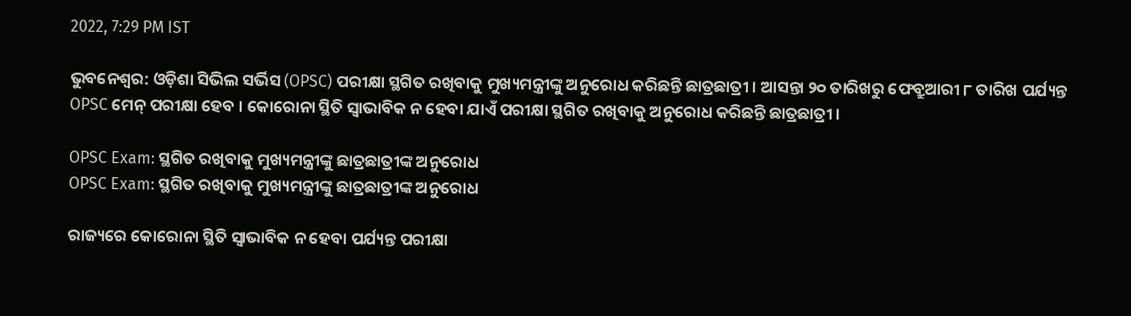2022, 7:29 PM IST

ଭୁବନେଶ୍ବର: ଓଡ଼ିଶା ସିଭିଲ ସର୍ଭିସ (OPSC) ପରୀକ୍ଷା ସ୍ଥଗିତ ରଖିବାକୁ ମୁଖ୍ୟମନ୍ତ୍ରୀଙ୍କୁ ଅନୁରୋଧ କରିଛନ୍ତି ଛାତ୍ରଛାତ୍ରୀ । ଆସନ୍ତା ୨୦ ତାରିଖରୁ ଫେବ୍ରୁଆରୀ ୮ ତାରିଖ ପର୍ଯ୍ୟନ୍ତ OPSC ମେନ୍ ପରୀକ୍ଷା ହେବ । କୋରୋନା ସ୍ଥିତି ସ୍ବାଭାବିକ ନ ହେବା ଯାଏଁ ପରୀକ୍ଷା ସ୍ଥଗିତ ରଖିବାକୁ ଅନୁରୋଧ କରିଛନ୍ତି ଛାତ୍ରଛାତ୍ରୀ ।

OPSC Exam: ସ୍ଥଗିତ ରଖିବାକୁ ମୁଖ୍ୟମନ୍ତ୍ରୀଙ୍କୁ ଛାତ୍ରଛାତ୍ରୀଙ୍କ ଅନୁରୋଧ
OPSC Exam: ସ୍ଥଗିତ ରଖିବାକୁ ମୁଖ୍ୟମନ୍ତ୍ରୀଙ୍କୁ ଛାତ୍ରଛାତ୍ରୀଙ୍କ ଅନୁରୋଧ

ରାଜ୍ୟରେ କୋରୋନା ସ୍ଥିତି ସ୍ବାଭାବିକ ନ ହେବା ପର୍ଯ୍ୟନ୍ତ ପରୀକ୍ଷା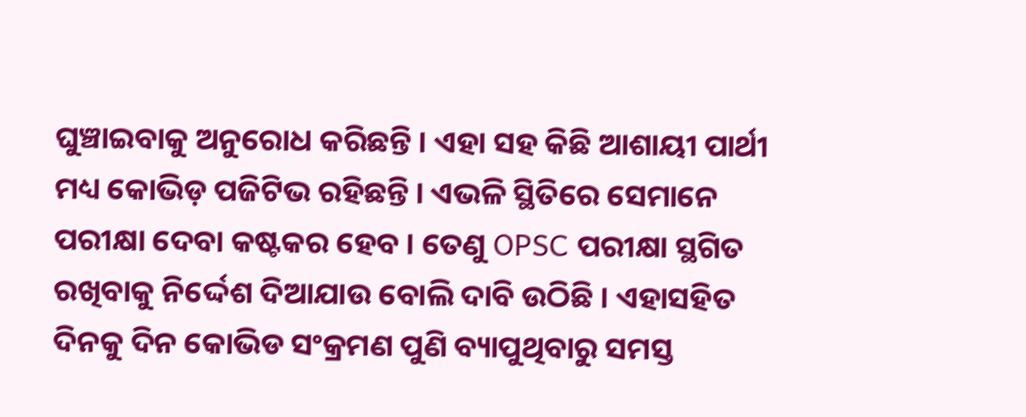ଘୁଞ୍ଚାଇବାକୁ ଅନୁରୋଧ କରିଛନ୍ତି । ଏହା ସହ କିଛି ଆଶାୟୀ ପାର୍ଥୀ ମଧ୍ୟ କୋଭିଡ଼ ପଜିଟିଭ ରହିଛନ୍ତି । ଏଭଳି ସ୍ଥିତିରେ ସେମାନେ ପରୀକ୍ଷା ଦେବା କଷ୍ଟକର ହେବ । ତେଣୁ OPSC ପରୀକ୍ଷା ସ୍ଥଗିତ ରଖିବାକୁ ନିର୍ଦ୍ଦେଶ ଦିଆଯାଉ ବୋଲି ଦାବି ଉଠିଛି । ଏହାସହିତ ଦିନକୁ ଦିନ କୋଭିଡ ସଂକ୍ରମଣ ପୁଣି ବ୍ୟାପୁଥିବାରୁ ସମସ୍ତ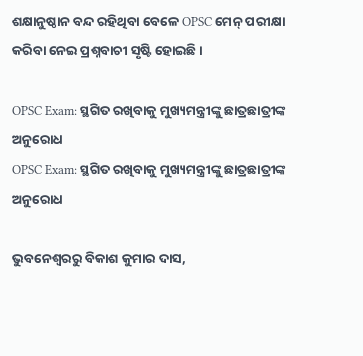ଶକ୍ଷାନୁଷ୍ଠାନ ବନ୍ଦ ରହିଥିବା ବେଳେ OPSC ମେନ୍ ପରୀକ୍ଷା କରିବା ନେଇ ପ୍ରଶ୍ନବାଚୀ ସୃଷ୍ଟି ହୋଇଛି ।

OPSC Exam: ସ୍ଥଗିତ ରଖିବାକୁ ମୁଖ୍ୟମନ୍ତ୍ରୀଙ୍କୁ ଛାତ୍ରଛାତ୍ରୀଙ୍କ ଅନୁରୋଧ
OPSC Exam: ସ୍ଥଗିତ ରଖିବାକୁ ମୁଖ୍ୟମନ୍ତ୍ରୀଙ୍କୁ ଛାତ୍ରଛାତ୍ରୀଙ୍କ ଅନୁରୋଧ

ଭୁବନେଶ୍ବରରୁ ବିକାଶ କୁମାର ଦାସ,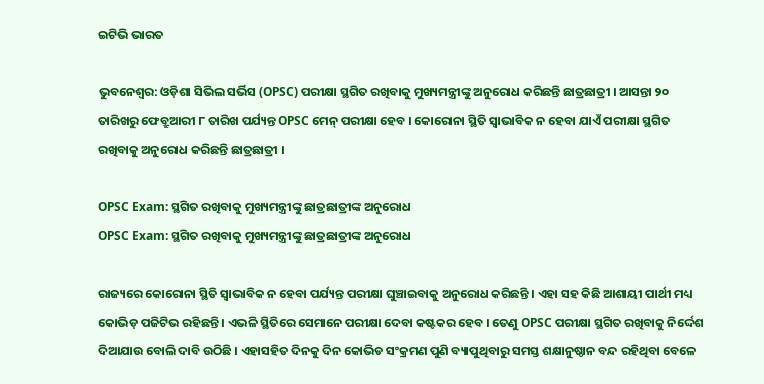ଇଟିଭି ଭାରତ

ଭୁବନେଶ୍ବର: ଓଡ଼ିଶା ସିଭିଲ ସର୍ଭିସ (OPSC) ପରୀକ୍ଷା ସ୍ଥଗିତ ରଖିବାକୁ ମୁଖ୍ୟମନ୍ତ୍ରୀଙ୍କୁ ଅନୁରୋଧ କରିଛନ୍ତି ଛାତ୍ରଛାତ୍ରୀ । ଆସନ୍ତା ୨୦ ତାରିଖରୁ ଫେବ୍ରୁଆରୀ ୮ ତାରିଖ ପର୍ଯ୍ୟନ୍ତ OPSC ମେନ୍ ପରୀକ୍ଷା ହେବ । କୋରୋନା ସ୍ଥିତି ସ୍ବାଭାବିକ ନ ହେବା ଯାଏଁ ପରୀକ୍ଷା ସ୍ଥଗିତ ରଖିବାକୁ ଅନୁରୋଧ କରିଛନ୍ତି ଛାତ୍ରଛାତ୍ରୀ ।

OPSC Exam: ସ୍ଥଗିତ ରଖିବାକୁ ମୁଖ୍ୟମନ୍ତ୍ରୀଙ୍କୁ ଛାତ୍ରଛାତ୍ରୀଙ୍କ ଅନୁରୋଧ
OPSC Exam: ସ୍ଥଗିତ ରଖିବାକୁ ମୁଖ୍ୟମନ୍ତ୍ରୀଙ୍କୁ ଛାତ୍ରଛାତ୍ରୀଙ୍କ ଅନୁରୋଧ

ରାଜ୍ୟରେ କୋରୋନା ସ୍ଥିତି ସ୍ବାଭାବିକ ନ ହେବା ପର୍ଯ୍ୟନ୍ତ ପରୀକ୍ଷା ଘୁଞ୍ଚାଇବାକୁ ଅନୁରୋଧ କରିଛନ୍ତି । ଏହା ସହ କିଛି ଆଶାୟୀ ପାର୍ଥୀ ମଧ୍ୟ କୋଭିଡ଼ ପଜିଟିଭ ରହିଛନ୍ତି । ଏଭଳି ସ୍ଥିତିରେ ସେମାନେ ପରୀକ୍ଷା ଦେବା କଷ୍ଟକର ହେବ । ତେଣୁ OPSC ପରୀକ୍ଷା ସ୍ଥଗିତ ରଖିବାକୁ ନିର୍ଦ୍ଦେଶ ଦିଆଯାଉ ବୋଲି ଦାବି ଉଠିଛି । ଏହାସହିତ ଦିନକୁ ଦିନ କୋଭିଡ ସଂକ୍ରମଣ ପୁଣି ବ୍ୟାପୁଥିବାରୁ ସମସ୍ତ ଶକ୍ଷାନୁଷ୍ଠାନ ବନ୍ଦ ରହିଥିବା ବେଳେ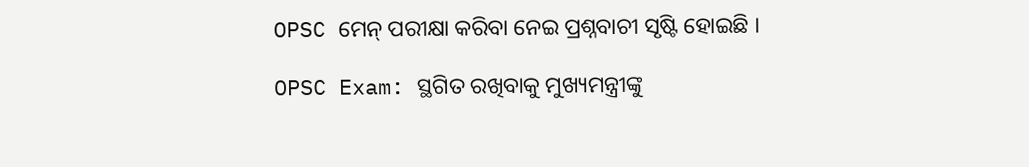OPSC ମେନ୍ ପରୀକ୍ଷା କରିବା ନେଇ ପ୍ରଶ୍ନବାଚୀ ସୃଷ୍ଟି ହୋଇଛି ।

OPSC Exam: ସ୍ଥଗିତ ରଖିବାକୁ ମୁଖ୍ୟମନ୍ତ୍ରୀଙ୍କୁ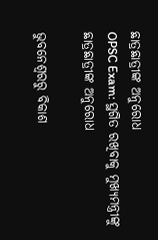ଛାତ୍ରଛାତ୍ରୀଙ୍କ ଅନୁରୋଧ
OPSC Exam: ସ୍ଥଗିତ ରଖିବାକୁ ମୁଖ୍ୟମନ୍ତ୍ରୀଙ୍କୁ ଛାତ୍ରଛାତ୍ରୀଙ୍କ ଅନୁରୋଧ

ଭୁବନେଶ୍ବରରୁ ବିକାଶ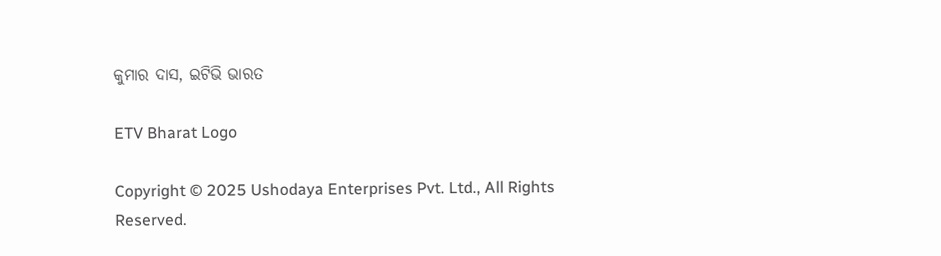କୁମାର ଦାସ, ଇଟିଭି ଭାରତ

ETV Bharat Logo

Copyright © 2025 Ushodaya Enterprises Pvt. Ltd., All Rights Reserved.